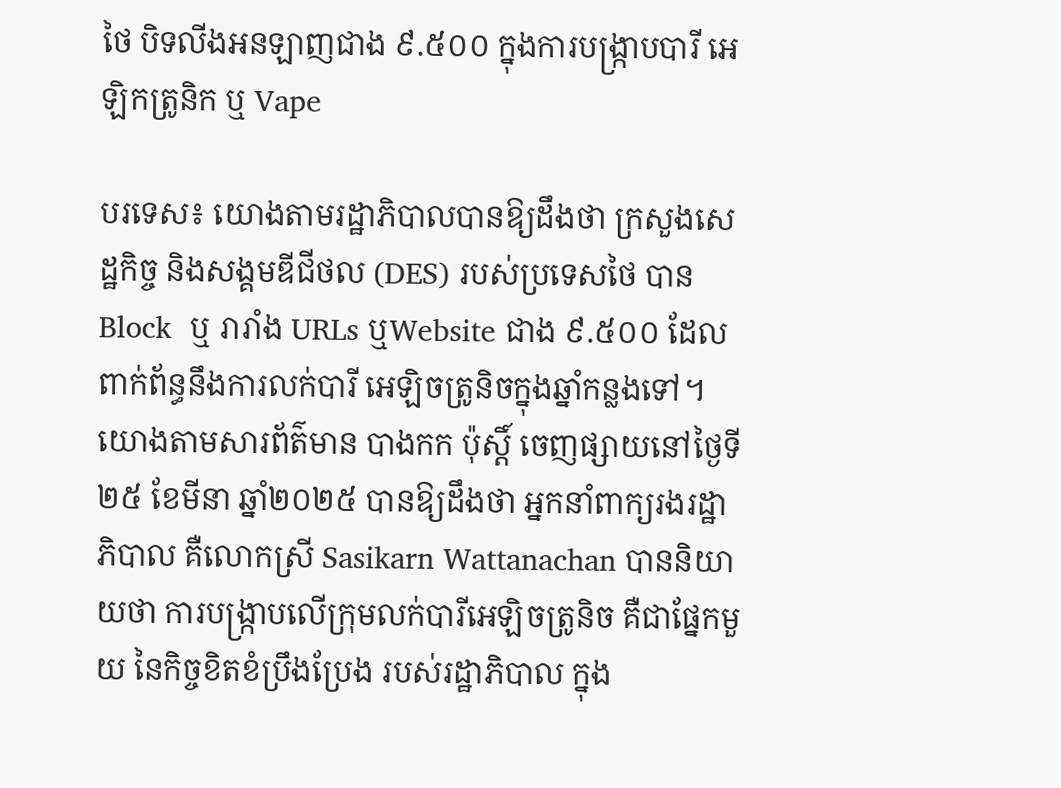ថៃ បិទលីងអនឡាញជាង ៩.៥០០ ក្នុងការបង្ក្រាបបារី អេឡិកត្រូនិក ឬ Vape

បរទេស៖ យោងតាមរដ្ឋាភិបាលបានឱ្យដឹងថា ក្រសួងសេដ្ឋកិច្ច និងសង្គមឌីជីថល (DES) របស់ប្រទេសថៃ បាន Block  ឬ រារាំង URLs ឬWebsite ជាង ៩.៥០០ ដែលពាក់ព័ន្ធនឹងការលក់បារី អេឡិចត្រូនិចក្នុងឆ្នាំកន្លងទៅ។ យោងតាមសារព័ត៌មាន បាងកក ប៉ុស្តិ៍ ចេញផ្សាយនៅថ្ងៃទី២៥ ខែមីនា ឆ្នាំ២០២៥ បានឱ្យដឹងថា អ្នកនាំពាក្យរងរដ្ឋាភិបាល គឺលោកស្រី Sasikarn Wattanachan បាននិយាយថា ការបង្រ្កាបលើក្រុមលក់បារីអេឡិចត្រូនិច គឺជាផ្នែកមួយ នៃកិច្ចខិតខំប្រឹងប្រែង របស់រដ្ឋាភិបាល ក្នុង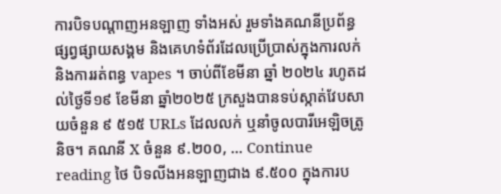ការបិទបណ្តាញអនឡាញ ទាំងអស់ រួមទាំងគណនីប្រព័ន្ធផ្សព្វផ្សាយសង្គម និងគេហទំព័រដែលប្រើប្រាស់ក្នុងការលក់ និងការរត់ពន្ធ vapes ។ ចាប់ពីខែមីនា ឆ្នាំ ២០២៤ រហូតដល់ថ្ងៃទី១៩ ខែមីនា ឆ្នាំ២០២៥ ក្រសួងបានទប់ស្កាត់វែបសាយចំនួន ៩ ៥១៥ URLs ដែលលក់ ឬនាំចូលបារីអេឡិចត្រូនិច។ គណនី X ចំនួន ៩.២០០, … Continue reading ថៃ បិទលីងអនឡាញជាង ៩.៥០០ ក្នុងការប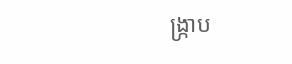ង្ក្រាប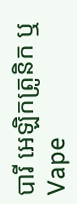បារី អេឡិកត្រូនិក ឬ Vape